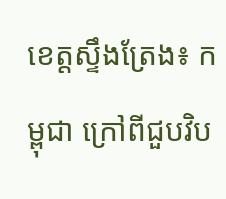ខេត្តស្ទឹងត្រែង៖ កម្ពុជា ក្រៅពីជួបវិប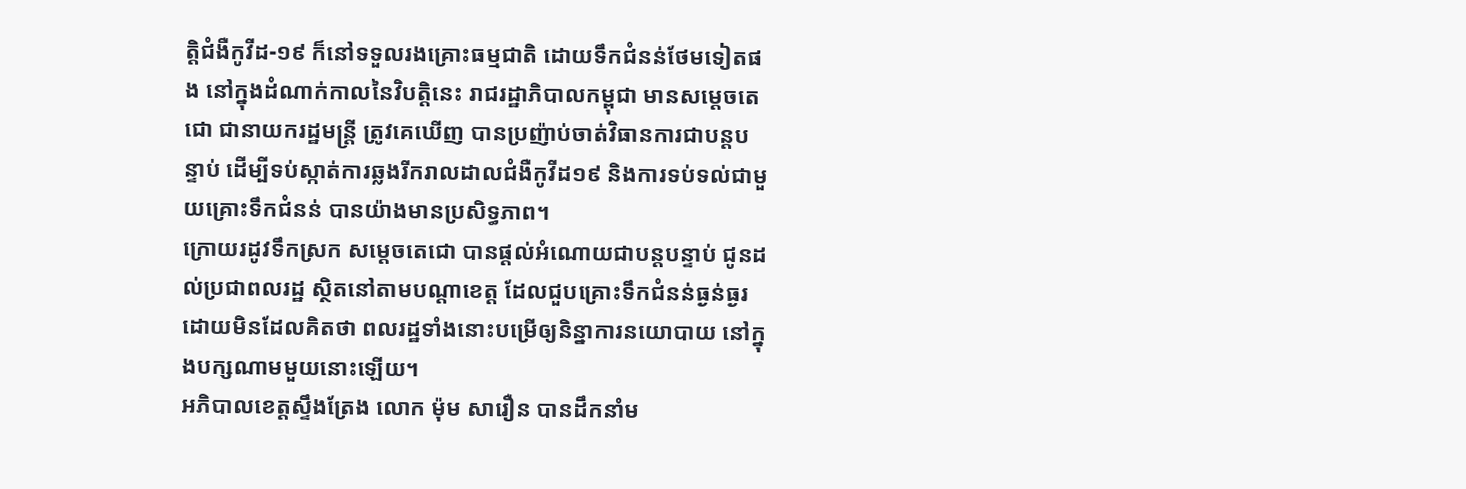ត្តិជំងឺកូវីដ-១៩ ក៏នៅទទួលរងគ្រោះធម្មជាតិ ដោយទឹកជំនន់ថែមទៀតផង នៅក្នុងដំណាក់កាលនៃវិបត្តិនេះ រាជរដ្ឋាភិបាលកម្ពុជា មានសម្តេចតេជោ ជានាយករដ្ឋមន្ត្រី ត្រូវគេឃើញ បានប្រញ៉ាប់ចាត់វិធានការជាបន្តបន្ទាប់ ដើម្បីទប់ស្កាត់ការឆ្លងរីករាលដាលជំងឺកូវីដ១៩ និងការទប់ទល់ជាមួយគ្រោះទឹកជំនន់ បានយ៉ាងមានប្រសិទ្ធភាព។
ក្រោយរដូវទឹកស្រក សម្តេចតេជោ បានផ្តល់អំណោយជាបន្តបន្ទាប់ ជូនដល់ប្រជាពលរដ្ឋ ស្ថិតនៅតាមបណ្តាខេត្ត ដែលជួបគ្រោះទឹកជំនន់ធ្ងន់ធ្ងរ ដោយមិនដែលគិតថា ពលរដ្ឋទាំងនោះបម្រើឲ្យនិន្នាការនយោបាយ នៅក្នុងបក្សណាមមួយនោះឡើយ។
អភិបាលខេត្តស្ទឹងត្រែង លោក ម៉ុម សារឿន បានដឹកនាំម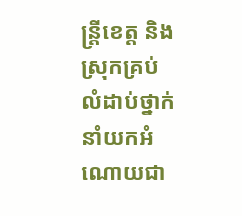ន្ត្រីខេត្ត និងស្រុកគ្រប់លំដាប់ថ្នាក់ នាំយកអំណោយជា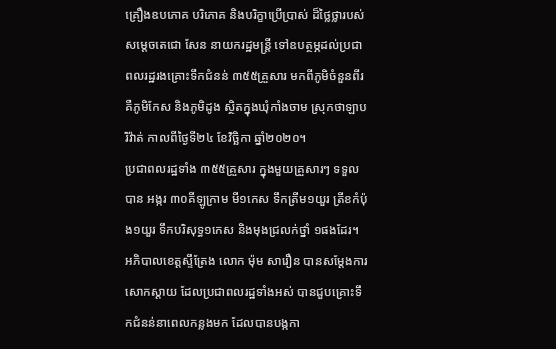គ្រឿងឧបភោគ បរិភោគ និងបរិក្ខាប្រើប្រាស់ ដ៏ថ្លៃថ្លារបស់សម្តេចតេជោ សែន នាយករដ្ឋមន្ត្រី ទៅឧបត្ថម្ភដល់ប្រជាពលរដ្ឋរងគ្រោះទឹកជំនន់ ៣៥៥គ្រួសារ មកពីភូមិចំនួនពីរ គឺភូមិកែស និងភូមិដូង ស្ថិតក្នុងឃុំកាំងចាម ស្រុកថាឡាបរិវ៉ាត់ កាលពីថ្ងៃទី២៤ ខែវិច្ឆិកា ឆ្នាំ២០២០។
ប្រជាពលរដ្ឋទាំង ៣៥៥គ្រួសារ ក្នុងមួយគ្រួសារៗ ទទួលបាន អង្ករ ៣០គីឡូក្រាម មី១កេស ទឹកត្រីម១យួរ ត្រីខកំប៉ុង១យួរ ទឹកបរិសុទ្ធ១កេស និងមុងជ្រលក់ថ្នាំ ១ផងដែរ។
អភិបាលខេត្តស្ទឹត្រែង លោក ម៉ុម សារឿន បានសម្តែងការសោកស្តាយ ដែលប្រជាពលរដ្ឋទាំងអស់ បានជួបគ្រោះទឹកជំនន់នាពេលកន្លងមក ដែលបានបង្កកា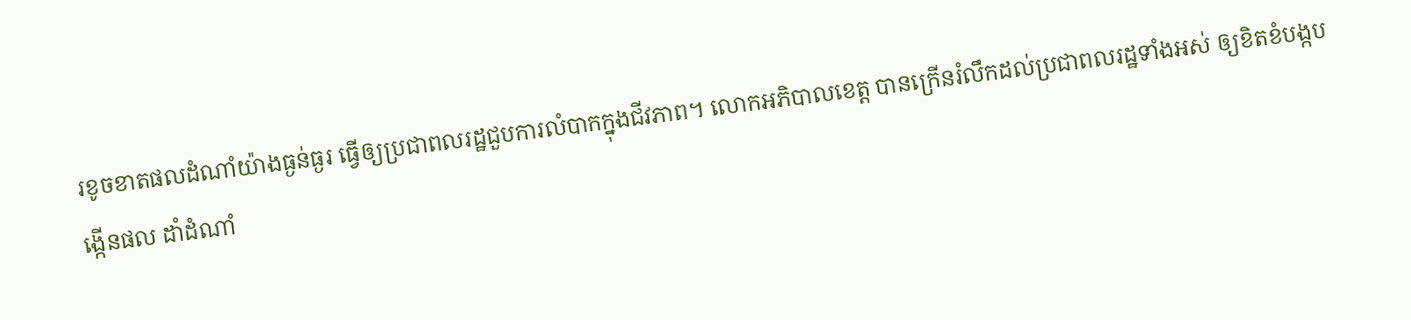រខូចខាតផលដំណាំយ៉ាងធ្ងន់ធ្ងរ ធ្វើឲ្យប្រជាពលរដ្ឋជួបការលំបាកក្នុងជីវភាព។ លោកអភិបាលខេត្ត បានក្រើនរំលឹកដល់ប្រជាពលរដ្ឋទាំងអស់ ឲ្យខិតខំបង្កបង្កើនផល ដាំដំណាំ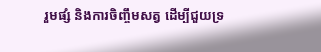រួមផ្សំ និងការចិញ្ចឹមសត្វ ដើម្បីជួយទ្រ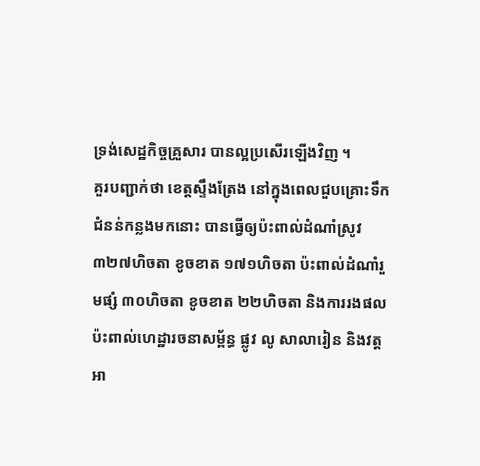ទ្រង់សេដ្ឋកិច្ចគ្រួសារ បានល្អប្រសើរឡើងវិញ ។
គួរបញ្ជាក់ថា ខេត្តស្ទឹងត្រែង នៅក្នុងពេលជួបគ្រោះទឹកជំនន់កន្លងមកនោះ បានធ្វើឲ្យប៉ះពាល់ដំណាំស្រូវ ៣២៧ហិចតា ខូចខាត ១៧១ហិចតា ប៉ះពាល់ដំណាំរួមផ្សំ ៣០ហិចតា ខូចខាត ២២ហិចតា និងការរងផលប៉ះពាល់ហេដ្ឋារចនាសម្ព័ន្ធ ផ្លូវ លូ សាលារៀន និងវត្តអា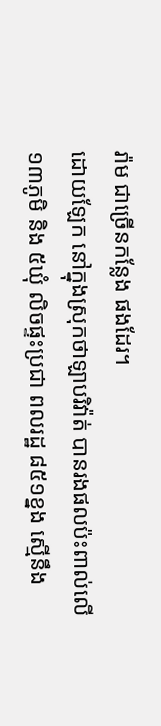រ៉ាម ជាច្រើនកន្លែង ផងដែរ។
ដោយឡែក នៅក្នុងស្រុកថាឡាបរិវ៉ាត់ បានរងផលប៉ះពាល់លើ ១៣ភូមិ និង ៥ឃុំ លិចផ្ទះប្រជា ពលរដ្ឋ ៨៥១ខ្នង ស្មើនឹង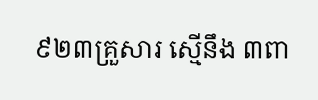៩២៣គ្រួសារ ស្មើនឹង ៣ពា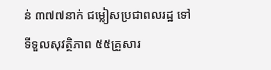ន់ ៣៧៧នាក់ ជម្លៀសប្រជាពលរដ្ឋ ទៅទីទួលសុវត្ថិភាព ៥៥គ្រួសារ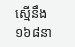ស្មើនឹង ១៦៨នា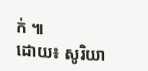ក់ ៕
ដោយ៖ សូរិយា